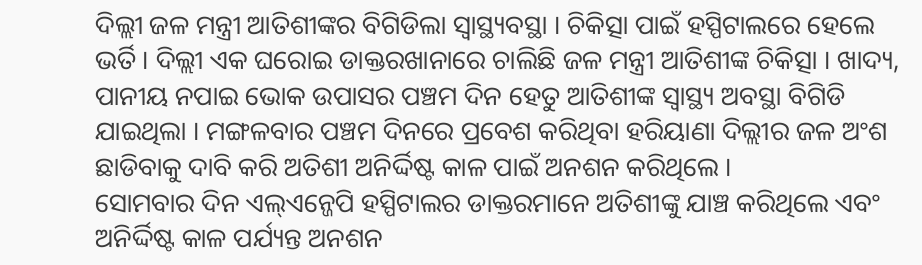ଦିଲ୍ଲୀ ଜଳ ମନ୍ତ୍ରୀ ଆତିଶୀଙ୍କର ବିଗିଡିଲା ସ୍ୱାସ୍ଥ୍ୟବସ୍ଥା । ଚିକିତ୍ସା ପାଇଁ ହସ୍ପିଟାଲରେ ହେଲେ ଭର୍ତି । ଦିଲ୍ଲୀ ଏକ ଘରୋଇ ଡାକ୍ତରଖାନାରେ ଚାଲିଛି ଜଳ ମନ୍ତ୍ରୀ ଆତିଶୀଙ୍କ ଚିକିତ୍ସା । ଖାଦ୍ୟ, ପାନୀୟ ନପାଇ ଭୋକ ଉପାସର ପଞ୍ଚମ ଦିନ ହେତୁ ଆତିଶୀଙ୍କ ସ୍ୱାସ୍ଥ୍ୟ ଅବସ୍ଥା ବିଗିଡି ଯାଇଥିଲା । ମଙ୍ଗଳବାର ପଞ୍ଚମ ଦିନରେ ପ୍ରବେଶ କରିଥିବା ହରିୟାଣା ଦିଲ୍ଲୀର ଜଳ ଅଂଶ ଛାଡିବାକୁ ଦାବି କରି ଅତିଶୀ ଅନିର୍ଦ୍ଦିଷ୍ଟ କାଳ ପାଇଁ ଅନଶନ କରିଥିଲେ ।
ସୋମବାର ଦିନ ଏଲ୍ଏନ୍ଜେପି ହସ୍ପିଟାଲର ଡାକ୍ତରମାନେ ଅତିଶୀଙ୍କୁ ଯାଞ୍ଚ କରିଥିଲେ ଏବଂ ଅନିର୍ଦ୍ଦିଷ୍ଟ କାଳ ପର୍ଯ୍ୟନ୍ତ ଅନଶନ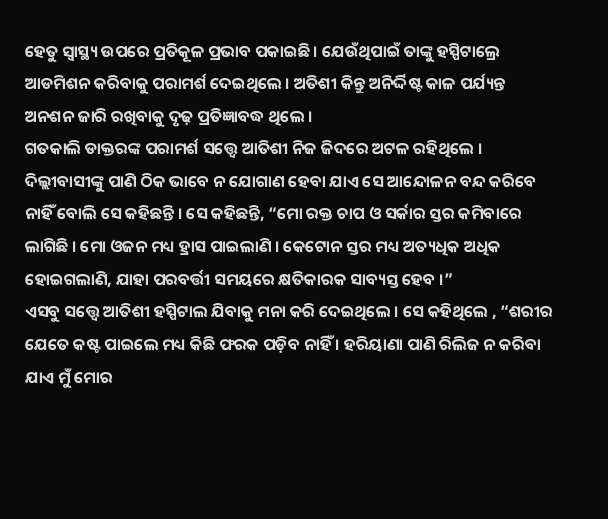ହେତୁ ସ୍ୱାସ୍ଥ୍ୟ ଉପରେ ପ୍ରତିକୂଳ ପ୍ରଭାବ ପକାଇଛି । ଯେଉଁଥିପାଇଁ ତାଙ୍କୁ ହସ୍ପିଟାଲ୍ରେ ଆଡମିଶନ କରିବାକୁ ପରାମର୍ଶ ଦେଇଥିଲେ । ଅତିଶୀ କିନ୍ତୁ ଅନିର୍ଦ୍ଦିଷ୍ଟ କାଳ ପର୍ଯ୍ୟନ୍ତ ଅନଶନ ଜାରି ରଖିବାକୁ ଦୃଢ଼ ପ୍ରତିଜ୍ଞାବଦ୍ଧ ଥିଲେ ।
ଗତକାଲି ଡାକ୍ତରଙ୍କ ପରାମର୍ଶ ସତ୍ତ୍ୱେ ଆତିଶୀ ନିଜ ଜିଦରେ ଅଟଳ ରହିଥିଲେ । ଦିଲ୍ଲୀବାସୀଙ୍କୁ ପାଣି ଠିକ ଭାବେ ନ ଯୋଗାଣ ହେବା ଯାଏ ସେ ଆନ୍ଦୋଳନ ବନ୍ଦ କରିବେ ନାହିଁ ବୋଲି ସେ କହିଛନ୍ତି । ସେ କହିଛନ୍ତି, “ମୋ ରକ୍ତ ଚାପ ଓ ସର୍କାର ସ୍ତର କମିବାରେ ଲାଗିଛି । ମୋ ଓଜନ ମଧ୍ୟ ହ୍ରାସ ପାଇଲାଣି । କେଟୋନ ସ୍ତର ମଧ୍ୟ ଅତ୍ୟଧିକ ଅଧିକ ହୋଇଗଲାଣି, ଯାହା ପରବର୍ତ୍ତୀ ସମୟରେ କ୍ଷତିକାରକ ସାବ୍ୟସ୍ତ ହେବ ।”
ଏସବୁ ସତ୍ତ୍ୱେ ଆତିଶୀ ହସ୍ପିଟାଲ ଯିବାକୁ ମନା କରି ଦେଇଥିଲେ । ସେ କହିଥିଲେ , “ଶରୀର ଯେତେ କଷ୍ଟ ପାଇଲେ ମଧ୍ୟ କିଛି ଫରକ ପଡ଼ିବ ନାହିଁ । ହରିୟାଣା ପାଣି ରିଲିଜ ନ କରିବା ଯାଏ ମୁଁ ମୋର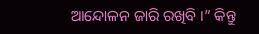ଆନ୍ଦୋଳନ ଜାରି ରଖିବି ।” କିନ୍ତୁ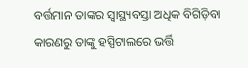ବର୍ତ୍ତମାନ ତାଙ୍କର ସ୍ୱାସ୍ଥ୍ୟବସ୍ତା ଅଧିକ ବିଗିଡ଼ିବା କାରଣରୁ ତାଙ୍କୁ ହସ୍ପିଟାଲରେ ଭର୍ତ୍ତି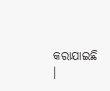କରାଯାଇଛି ।